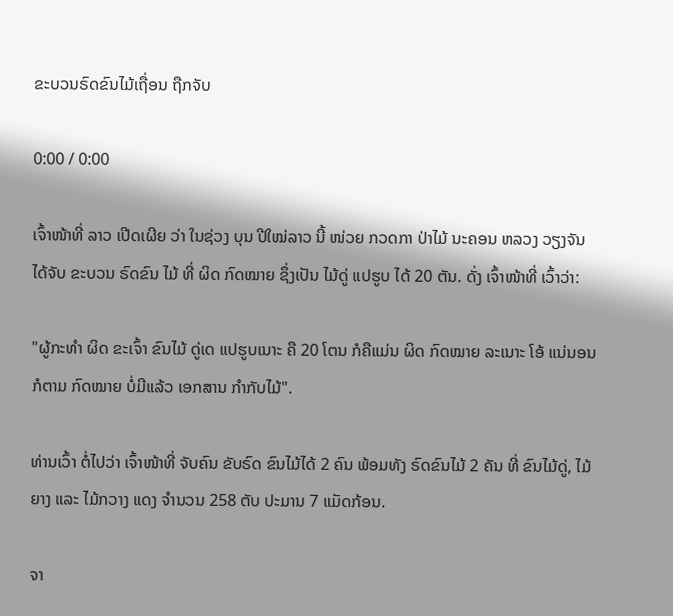ຂະບວນຣົດຂົນໄມ້ເຖື່ອນ ຖືກຈັບ

0:00 / 0:00

ເຈົ້າໜ້າທີ່ ລາວ ເປີດເຜີຍ ວ່າ ໃນຊ່ວງ ບຸນ ປີໃໝ່ລາວ ນີ້ ໜ່ວຍ ກວດກາ ປ່າໄມ້ ນະຄອນ ຫລວງ ວຽງຈັນ ໄດ້ຈັບ ຂະບວນ ຣົດຂົນ ໄມ້ ທີ່ ຜິດ ກົດໝາຍ ຊຶ່ງເປັນ ໄມ້ດູ່ ແປຮູບ ໄດ້ 20 ຕັນ. ດັ່ງ ເຈົ້າໜ້າທີ່ ເວົ້າວ່າ:

"ຜູ້ກະທໍາ ຜິດ ຂະເຈົ້າ ຂົນໄມ້ ດູ່ເດ ແປຮູບເນາະ ຄື 20 ໂຕນ ກໍຄືແມ່ນ ຜິດ ກົດໝາຍ ລະເນາະ ໂອ້ ແນ່ນອນ ກໍຕາມ ກົດໝາຍ ບໍ່ມີແລ້ວ ເອກສານ ກໍາກັບໄມ້".

ທ່ານເວົ້າ ຕໍ່ໄປວ່າ ເຈົ້າໜ້າທີ່ ຈັບຄົນ ຂັບຣົດ ຂົນໄມ້ໄດ້ 2 ຄົນ ພ້ອມທັງ ຣົດຂົນໄມ້ 2 ຄັນ ທີ່ ຂົນໄມ້ດູ່, ໄມ້ຍາງ ແລະ ໄມ້ກວາງ ແດງ ຈໍານວນ 258 ຕັບ ປະມານ 7 ແມັດກ້ອນ.

ຈາ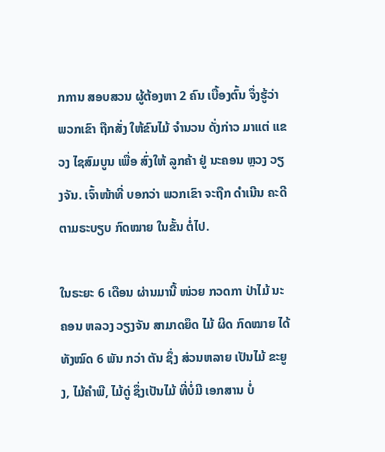ກການ ສອບສວນ ຜູ້ຕ້ອງຫາ 2 ຄົນ ເບື້ອງຕົ້ນ ຈຶ່ງຮູ້ວ່າ ພວກເຂົາ ຖືກສັ່ງ ໃຫ້ຂົນໄມ້ ຈໍານວນ ດັ່ງກ່າວ ມາແຕ່ ແຂວງ ໄຊສົມບູນ ເພື່ອ ສົ່ງໃຫ້ ລູກຄ້າ ຢູ່ ນະຄອນ ຫຼວງ ວຽງຈັນ. ເຈົ້າໜ້າທີ່ ບອກວ່າ ພວກເຂົາ ຈະຖືກ ດໍາເນີນ ຄະດີ ຕາມຣະບຽບ ກົດໝາຍ ໃນຂັ້ນ ຕໍ່ໄປ.

ໃນຣະຍະ 6 ເດືອນ ຜ່ານມານີ້ ໜ່ວຍ ກວດກາ ປ່າໄມ້ ນະຄອນ ຫລວງ ວຽງຈັນ ສາມາດຍຶດ ໄມ້ ຜິດ ກົດໝາຍ ໄດ້ ທັງໝົດ 6 ພັນ ກວ່າ ຕັນ ຊຶ່ງ ສ່ວນຫລາຍ ເປັນໄມ້ ຂະຍູງ, ໄມ້ຄໍາພີ, ໄມ້ດູ່ ຊຶ່ງເປັນໄມ້ ທີ່ບໍ່ມີ ເອກສານ ບໍ່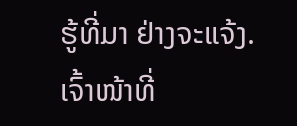ຮູ້ທີ່ມາ ຢ່າງຈະແຈ້ງ. ເຈົ້າໜ້າທີ່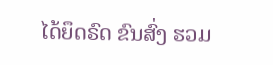ໄດ້ຍຶດຣົດ ຂົນສົ່ງ ຮວມ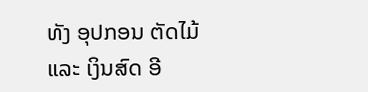ທັງ ອຸປກອນ ຕັດໄມ້ ແລະ ເງິນສົດ ອີ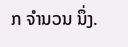ກ ຈໍານວນ ນຶ່ງ.